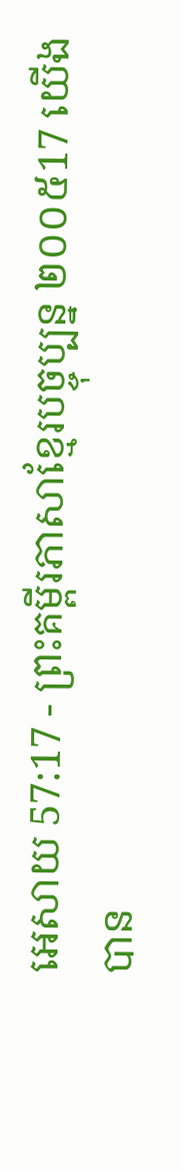អេសាយ 57:17 - ព្រះគម្ពីរភាសាខ្មែរបច្ចុប្បន្ន ២០០៥17 យើងបាន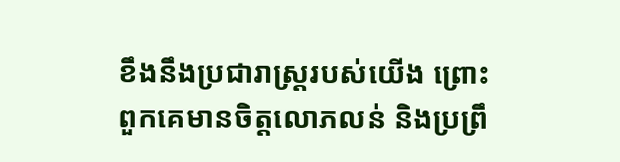ខឹងនឹងប្រជារាស្ត្ររបស់យើង ព្រោះពួកគេមានចិត្តលោភលន់ និងប្រព្រឹ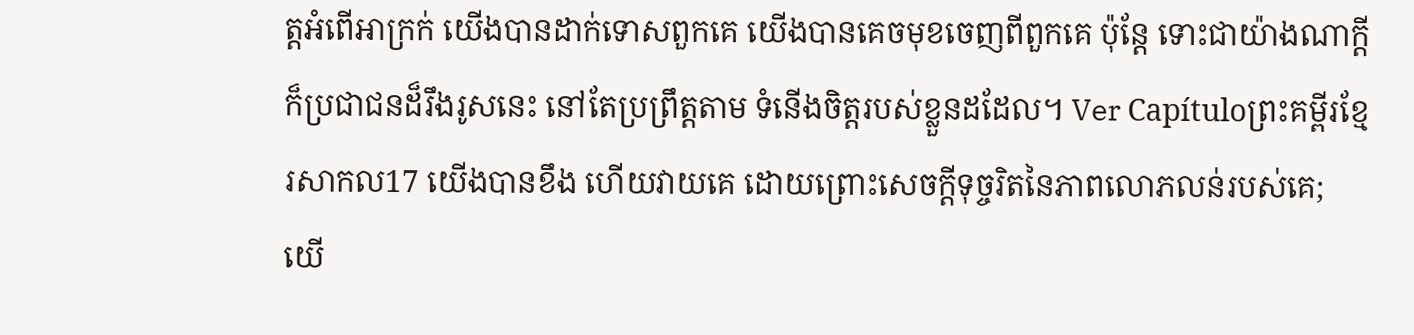ត្តអំពើអាក្រក់ យើងបានដាក់ទោសពួកគេ យើងបានគេចមុខចេញពីពួកគេ ប៉ុន្តែ ទោះជាយ៉ាងណាក្ដី ក៏ប្រជាជនដ៏រឹងរូសនេះ នៅតែប្រព្រឹត្តតាម ទំនើងចិត្តរបស់ខ្លួនដដែល។ Ver Capítuloព្រះគម្ពីរខ្មែរសាកល17 យើងបានខឹង ហើយវាយគេ ដោយព្រោះសេចក្ដីទុច្ចរិតនៃភាពលោភលន់របស់គេ; យើ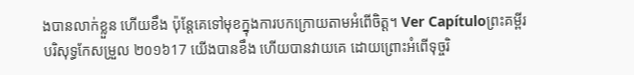ងបានលាក់ខ្លួន ហើយខឹង ប៉ុន្តែគេទៅមុខក្នុងការបកក្រោយតាមអំពើចិត្ត។ Ver Capítuloព្រះគម្ពីរបរិសុទ្ធកែសម្រួល ២០១៦17 យើងបានខឹង ហើយបានវាយគេ ដោយព្រោះអំពើទុច្ចរិ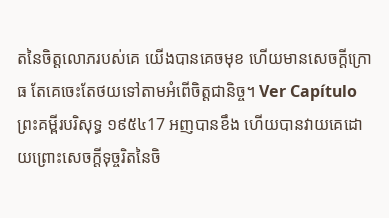តនៃចិត្តលោភរបស់គេ យើងបានគេចមុខ ហើយមានសេចក្ដីក្រោធ តែគេចេះតែថយទៅតាមអំពើចិត្តជានិច្ច។ Ver Capítuloព្រះគម្ពីរបរិសុទ្ធ ១៩៥៤17 អញបានខឹង ហើយបានវាយគេដោយព្រោះសេចក្ដីទុច្ចរិតនៃចិ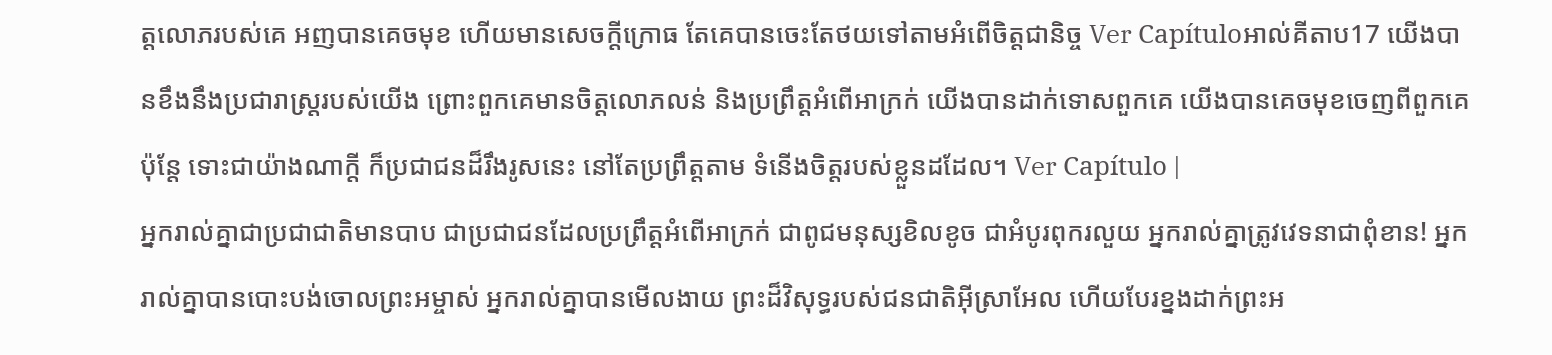ត្តលោភរបស់គេ អញបានគេចមុខ ហើយមានសេចក្ដីក្រោធ តែគេបានចេះតែថយទៅតាមអំពើចិត្តជានិច្ច Ver Capítuloអាល់គីតាប17 យើងបានខឹងនឹងប្រជារាស្ត្ររបស់យើង ព្រោះពួកគេមានចិត្តលោភលន់ និងប្រព្រឹត្តអំពើអាក្រក់ យើងបានដាក់ទោសពួកគេ យើងបានគេចមុខចេញពីពួកគេ ប៉ុន្តែ ទោះជាយ៉ាងណាក្ដី ក៏ប្រជាជនដ៏រឹងរូសនេះ នៅតែប្រព្រឹត្តតាម ទំនើងចិត្តរបស់ខ្លួនដដែល។ Ver Capítulo |
អ្នករាល់គ្នាជាប្រជាជាតិមានបាប ជាប្រជាជនដែលប្រព្រឹត្តអំពើអាក្រក់ ជាពូជមនុស្សខិលខូច ជាអំបូរពុករលួយ អ្នករាល់គ្នាត្រូវវេទនាជាពុំខាន! អ្នករាល់គ្នាបានបោះបង់ចោលព្រះអម្ចាស់ អ្នករាល់គ្នាបានមើលងាយ ព្រះដ៏វិសុទ្ធរបស់ជនជាតិអ៊ីស្រាអែល ហើយបែរខ្នងដាក់ព្រះអ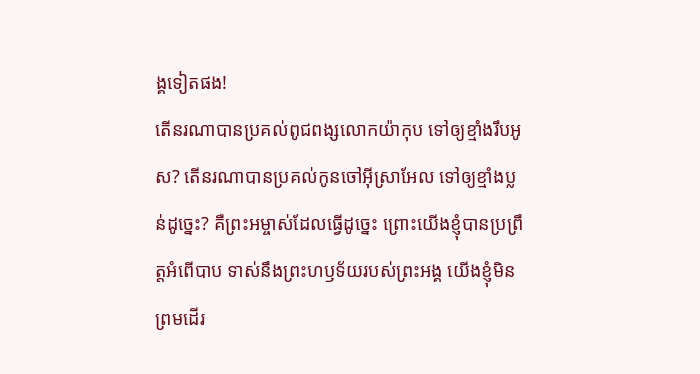ង្គទៀតផង!
តើនរណាបានប្រគល់ពូជពង្សលោកយ៉ាកុប ទៅឲ្យខ្មាំងរឹបអូស? តើនរណាបានប្រគល់កូនចៅអ៊ីស្រាអែល ទៅឲ្យខ្មាំងប្លន់ដូច្នេះ? គឺព្រះអម្ចាស់ដែលធ្វើដូច្នេះ ព្រោះយើងខ្ញុំបានប្រព្រឹត្តអំពើបាប ទាស់នឹងព្រះហឫទ័យរបស់ព្រះអង្គ យើងខ្ញុំមិនព្រមដើរ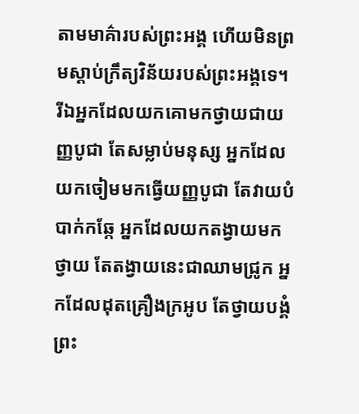តាមមាគ៌ារបស់ព្រះអង្គ ហើយមិនព្រមស្ដាប់ក្រឹត្យវិន័យរបស់ព្រះអង្គទេ។
រីឯអ្នកដែលយកគោមកថ្វាយជាយញ្ញបូជា តែសម្លាប់មនុស្ស អ្នកដែលយកចៀមមកធ្វើយញ្ញបូជា តែវាយបំបាក់កឆ្កែ អ្នកដែលយកតង្វាយមកថ្វាយ តែតង្វាយនេះជាឈាមជ្រូក អ្នកដែលដុតគ្រឿងក្រអូប តែថ្វាយបង្គំព្រះ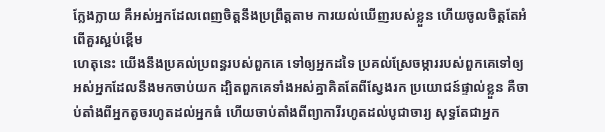ក្លែងក្លាយ គឺអស់អ្នកដែលពេញចិត្តនឹងប្រព្រឹត្តតាម ការយល់ឃើញរបស់ខ្លួន ហើយចូលចិត្តតែអំពើគួរស្អប់ខ្ពើម
ហេតុនេះ យើងនឹងប្រគល់ប្រពន្ធរបស់ពួកគេ ទៅឲ្យអ្នកដទៃ ប្រគល់ស្រែចម្ការរបស់ពួកគេទៅឲ្យ អស់អ្នកដែលនឹងមកចាប់យក ដ្បិតពួកគេទាំងអស់គ្នាគិតតែពីស្វែងរក ប្រយោជន៍ផ្ទាល់ខ្លួន គឺចាប់តាំងពីអ្នកតូចរហូតដល់អ្នកធំ ហើយចាប់តាំងពីព្យាការីរហូតដល់បូជាចារ្យ សុទ្ធតែជាអ្នក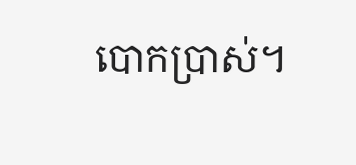បោកប្រាស់។